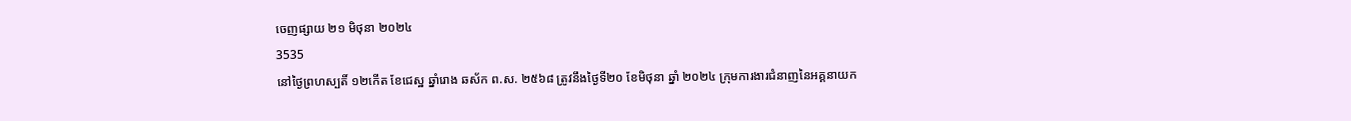ចេញផ្សាយ ២១ មិថុនា ២០២៤
3535
នៅថ្ងៃព្រហស្បតិ៍ ១២កើត ខែជេស្ឋ ឆ្នាំរោង ឆស័ក ព.ស. ២៥៦៨ ត្រូវនឹងថ្ងៃទី២០ ខែមិថុនា ឆ្នាំ ២០២៤ ក្រុមការងារជំនាញនៃអគ្គនាយក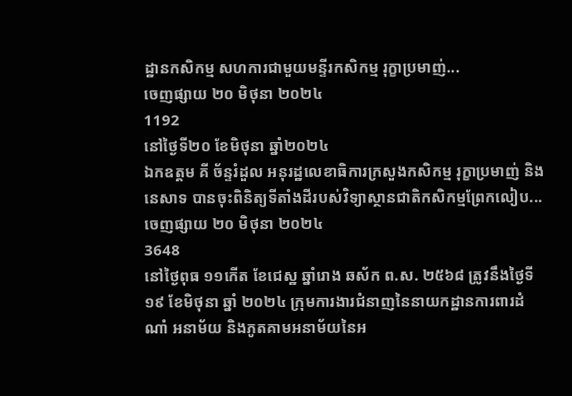ដ្ឋានកសិកម្ម សហការជាមួយមន្ទីរកសិកម្ម រុក្ខាប្រមាញ់...
ចេញផ្សាយ ២០ មិថុនា ២០២៤
1192
នៅថ្ងៃទី២០ ខែមិថុនា ឆ្នាំ២០២៤
ឯកឧត្តម គី ច័ន្ទរំដួល អនុរដ្ឋលេខាធិការក្រសួងកសិកម្ម រុក្ខាប្រមាញ់ និងនេសាទ បានចុះពិនិត្យទីតាំងដីរបស់វិទ្យាស្ថានជាតិកសិកម្មព្រែកលៀប...
ចេញផ្សាយ ២០ មិថុនា ២០២៤
3648
នៅថ្ងៃពុធ ១១កើត ខែជេស្ឋ ឆ្នាំរោង ឆស័ក ព.ស. ២៥៦៨ ត្រូវនឹងថ្ងៃទី១៩ ខែមិថុនា ឆ្នាំ ២០២៤ ក្រុមការងារជំនាញនៃនាយកដ្ឋានការពារដំណាំ អនាម័យ និងភូតគាមអនាម័យនៃអ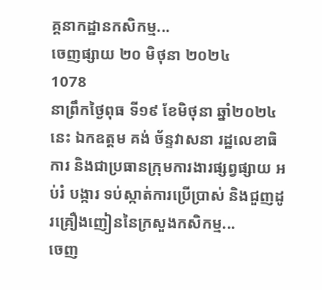គ្គនាកដ្ឋានកសិកម្ម...
ចេញផ្សាយ ២០ មិថុនា ២០២៤
1078
នាព្រឹកថ្ងៃពុធ ទី១៩ ខែមិថុនា ឆ្នាំ២០២៤នេះ ឯកឧត្តម គង់ ច័ន្ទវាសនា រដ្ឋលេខាធិការ និងជាប្រធានក្រុមការងារផ្សព្វផ្សាយ អប់រំ បង្ការ ទប់ស្កាត់ការប្រើប្រាស់ និងជួញដូរគ្រឿងញៀននៃក្រសួងកសិកម្ម...
ចេញ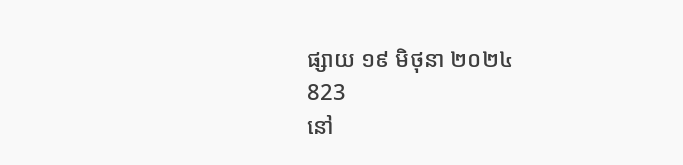ផ្សាយ ១៩ មិថុនា ២០២៤
823
នៅ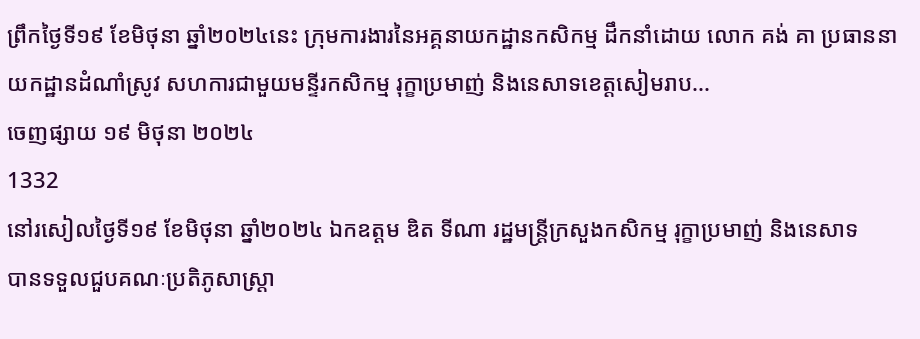ព្រឹកថ្ងៃទី១៩ ខែមិថុនា ឆ្នាំ២០២៤នេះ ក្រុមការងារនៃអគ្គនាយកដ្ឋានកសិកម្ម ដឹកនាំដោយ លោក គង់ គា ប្រធាននាយកដ្ឋានដំណាំស្រូវ សហការជាមួយមន្ទីរកសិកម្ម រុក្ខាប្រមាញ់ និងនេសាទខេត្តសៀមរាប...
ចេញផ្សាយ ១៩ មិថុនា ២០២៤
1332
នៅរសៀលថ្ងៃទី១៩ ខែមិថុនា ឆ្នាំ២០២៤ ឯកឧត្តម ឌិត ទីណា រដ្ឋមន្ត្រីក្រសួងកសិកម្ម រុក្ខាប្រមាញ់ និងនេសាទ
បានទទួលជួបគណៈប្រតិភូសាស្ត្រា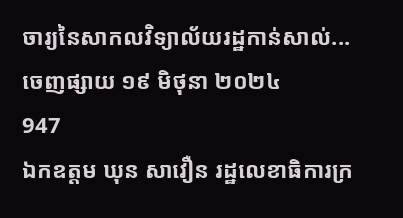ចារ្យនៃសាកលវិទ្យាល័យរដ្ឋកាន់សាល់...
ចេញផ្សាយ ១៩ មិថុនា ២០២៤
947
ឯកឧត្តម ឃុន សាវឿន រដ្ឋលេខាធិការក្រ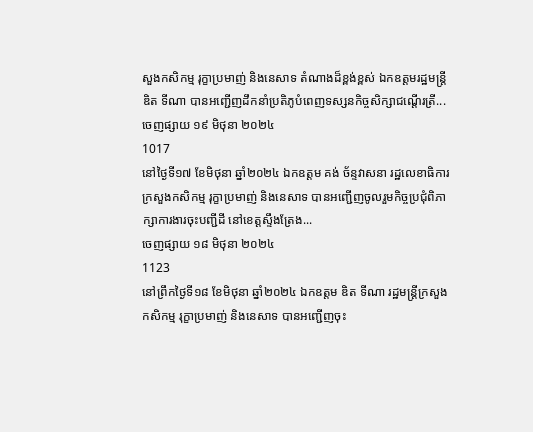សួងកសិកម្ម រុក្ខាប្រមាញ់ និងនេសាទ តំណាងដ៏ខ្ពង់ខ្ពស់ ឯកឧត្តមរដ្ឋមន្ត្រី ឌិត ទីណា បានអញ្ជើញដឹកនាំប្រតិភូបំពេញទស្សនកិច្ចសិក្សាជណ្ដើរត្រី...
ចេញផ្សាយ ១៩ មិថុនា ២០២៤
1017
នៅថ្ងៃទី១៧ ខែមិថុនា ឆ្នាំ២០២៤ ឯកឧត្តម គង់ ច័ន្ទវាសនា រដ្ឋលេខាធិការក្រសួងកសិកម្ម រុក្ខាប្រមាញ់ និងនេសាទ បានអញ្ជើញចូលរួមកិច្ចប្រជុំពិភាក្សាការងារចុះបញ្ជីដី នៅខេត្តស្ទឹងត្រែង...
ចេញផ្សាយ ១៨ មិថុនា ២០២៤
1123
នៅព្រឹកថ្ងៃទី១៨ ខែមិថុនា ឆ្នាំ២០២៤ ឯកឧត្តម ឌិត ទីណា រដ្ឋមន្ត្រីក្រសួងកសិកម្ម រុក្ខាប្រមាញ់ និងនេសាទ បានអញ្ជើញចុះ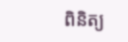ពិនិត្យ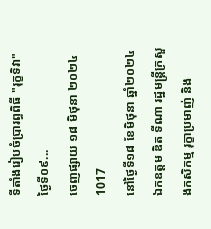ទីតាំងរៀបចំប្រារព្ធពិធី "រុក្ខទិវា" ថ្ងៃទី០៩...
ចេញផ្សាយ ១៨ មិថុនា ២០២៤
1017
នៅថ្ងៃទី១៨ ខែមិថុនា ឆ្នាំ២០២៤ ឯកឧត្តម ឌិត ទីណា រដ្ឋមន្ត្រីក្រសួងកសិកម្ម រុក្ខាប្រមាញ់ និង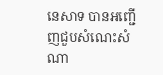នេសាទ បានអញ្ជើញជួបសំណេះសំណា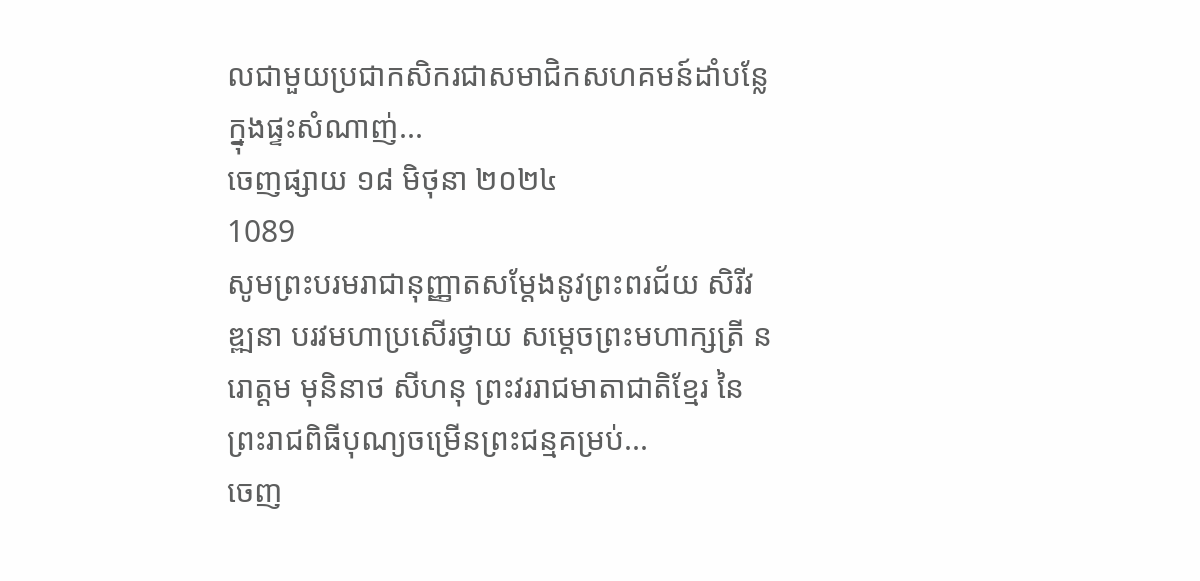លជាមួយប្រជាកសិករជាសមាជិកសហគមន៍ដាំបន្លែ ក្នុងផ្ទះសំណាញ់...
ចេញផ្សាយ ១៨ មិថុនា ២០២៤
1089
សូមព្រះបរមរាជានុញ្ញាតសម្តែងនូវព្រះពរជ័យ សិរីវឌ្ឍនា បរវមហាប្រសើរថ្វាយ សម្តេចព្រះមហាក្សត្រី នរោត្តម មុនិនាថ សីហនុ ព្រះវររាជមាតាជាតិខ្មែរ នៃព្រះរាជពិធីបុណ្យចម្រើនព្រះជន្មគម្រប់...
ចេញ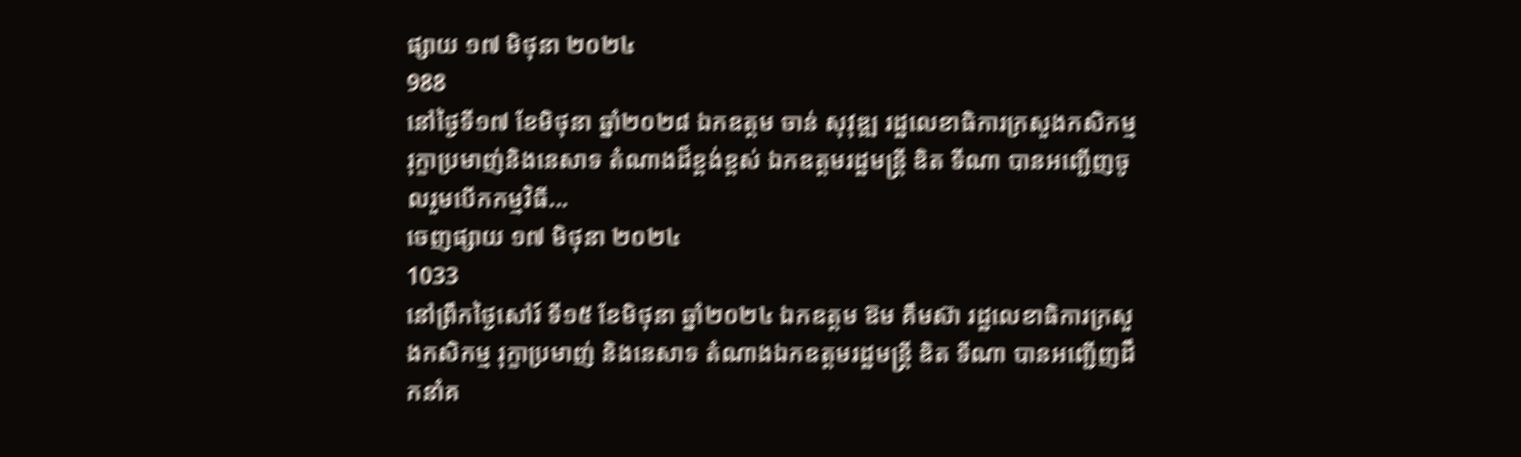ផ្សាយ ១៧ មិថុនា ២០២៤
988
នៅថ្ងៃទី១៧ ខែមិថុនា ឆ្នាំ២០២៨ ឯកឧត្តម ចាន់ សុវុឌ្ឍ រដ្ឋលេខាធិការក្រសួងកសិកម្ម រុក្ខាប្រមាញ់និងនេសាទ តំណាងដ៏ខ្ពង់ខ្ពស់ ឯកឧត្តមរដ្ឋមន្ត្រី ឌិត ទីណា បានអញ្ជើញចូលរួមបើកកម្មវិធី...
ចេញផ្សាយ ១៧ មិថុនា ២០២៤
1033
នៅព្រឹកថ្ងៃសៅរ៍ ទី១៥ ខែមិថុនា ឆ្នាំ២០២៤ ឯកឧត្តម ឱម គឹមស៊ា រដ្ឋលេខាធិការក្រសួងកសិកម្ម រុក្ខាប្រមាញ់ និងនេសាទ តំណាងឯកឧត្តមរដ្ឋមន្រ្តី ឌិត ទីណា បានអញ្ជើញដឹកនាំគ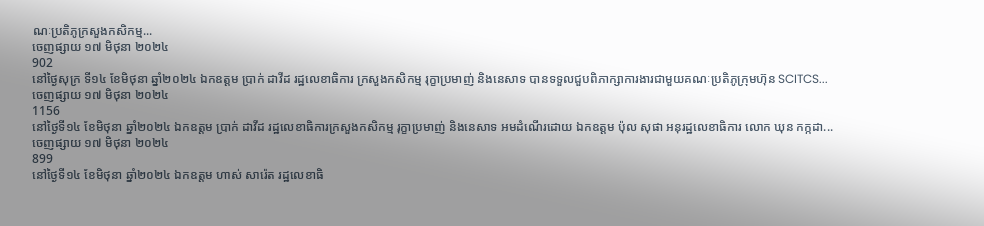ណៈប្រតិភូក្រសួងកសិកម្ម...
ចេញផ្សាយ ១៧ មិថុនា ២០២៤
902
នៅថ្ងៃសុក្រ ទី១៤ ខែមិថុនា ឆ្នាំ២០២៤ ឯកឧត្ដម ប្រាក់ ដាវីដ រដ្ឋលេខាធិការ ក្រសួងកសិកម្ម រុក្ខាប្រមាញ់ និងនេសាទ បានទទួលជួបពិភាក្សាការងារជាមួយគណៈប្រតិភូក្រុមហ៊ុន SCITCS...
ចេញផ្សាយ ១៧ មិថុនា ២០២៤
1156
នៅថ្ងៃទី១៤ ខែមិថុនា ឆ្នាំ២០២៤ ឯកឧត្តម ប្រាក់ ដាវីដ រដ្ឋលេខាធិការក្រសួងកសិកម្ម រុក្ខាប្រមាញ់ និងនេសាទ អមដំណើរដោយ ឯកឧត្តម ប៉ុល សុផា អនុរដ្ឋលេខាធិការ លោក ឃុន កក្កដា...
ចេញផ្សាយ ១៧ មិថុនា ២០២៤
899
នៅថ្ងៃទី១៤ ខែមិថុនា ឆ្នាំ២០២៤ ឯកឧត្តម ហាស់ សារ៉េត រដ្ឋលេខាធិ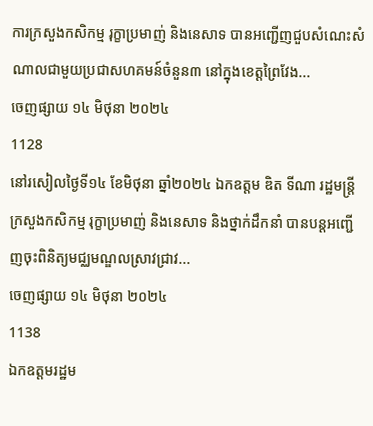ការក្រសួងកសិកម្ម រុក្ខាប្រមាញ់ និងនេសាទ បានអញ្ជើញជួបសំណេះសំណាលជាមួយប្រជាសហគមន៍ចំនួន៣ នៅក្នុងខេត្តព្រៃវែង...
ចេញផ្សាយ ១៤ មិថុនា ២០២៤
1128
នៅរសៀលថ្ងៃទី១៤ ខែមិថុនា ឆ្នាំ២០២៤ ឯកឧត្តម ឌិត ទីណា រដ្ឋមន្ត្រីក្រសួងកសិកម្ម រុក្ខាប្រមាញ់ និងនេសាទ និងថ្នាក់ដឹកនាំ បានបន្តអញ្ជើញចុះពិនិត្យមជ្ឈមណ្ឌលស្រាវជ្រាវ...
ចេញផ្សាយ ១៤ មិថុនា ២០២៤
1138
ឯកឧត្តមរដ្ឋម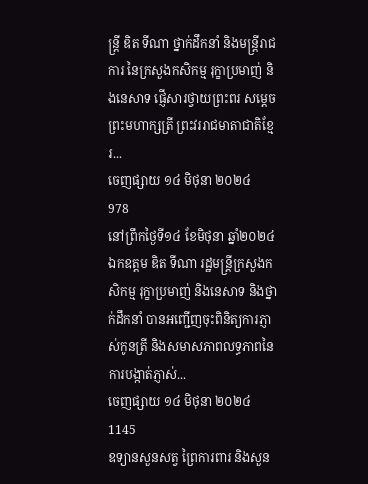ន្ត្រី ឌិត ទីណា ថ្នាក់ដឹកនាំ និងមន្ត្រីរាជការ នៃក្រសួងកសិកម្ម រុក្ខាប្រមាញ់ និងនេសាទ ផ្ញើសារថ្វាយព្រះពរ សម្តេចព្រះមហាក្សត្រី ព្រះវររាជមាតាជាតិខ្មែរ...
ចេញផ្សាយ ១៤ មិថុនា ២០២៤
978
នៅព្រឹកថ្ងៃទី១៤ ខែមិថុនា ឆ្នាំ២០២៤ ឯកឧត្តម ឌិត ទីណា រដ្ឋមន្ត្រីក្រសួងកសិកម្ម រុក្ខាប្រមាញ់ និងនេសាទ និងថ្នាក់ដឹកនាំ បានអញ្ជើញចុះពិនិត្យការភ្ញាស់កូនត្រី និងសមាសភាពលទ្ធភាពនៃការបង្កាត់ភ្ញាស់...
ចេញផ្សាយ ១៤ មិថុនា ២០២៤
1145
ឧទ្យានសួនសត្វ ព្រៃការពារ និងសួន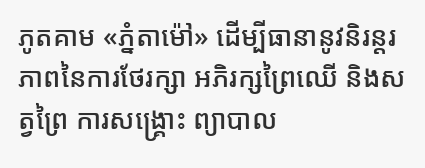ភូតគាម «ភ្នំតាម៉ៅ» ដើម្បីធានានូវនិរន្តរភាពនៃការថែរក្សា អភិរក្សព្រៃឈើ និងសត្វព្រៃ ការសង្គ្រោះ ព្យាបាល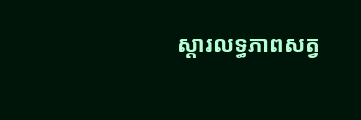ស្តារលទ្ធភាពសត្វ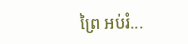ព្រៃ អប់រំ...